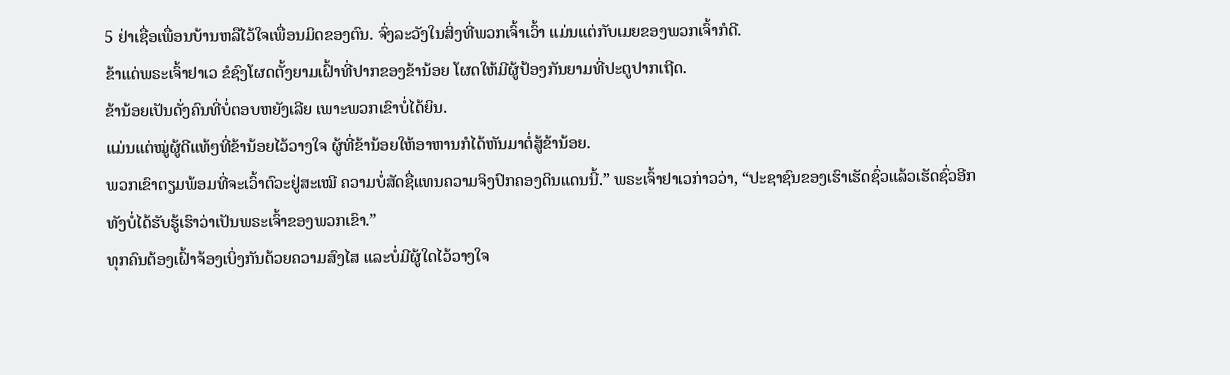5 ຢ່າເຊື່ອເພື່ອນບ້ານຫລືໄວ້ໃຈເພື່ອນມິດຂອງຕົນ. ຈົ່ງລະວັງໃນສິ່ງທີ່ພວກເຈົ້າເວົ້າ ແມ່ນແຕ່ກັບເມຍຂອງພວກເຈົ້າກໍດີ.
ຂ້າແດ່ພຣະເຈົ້າຢາເວ ຂໍຊົງໂຜດຕັ້ງຍາມເຝົ້າທີ່ປາກຂອງຂ້ານ້ອຍ ໂຜດໃຫ້ມີຜູ້ປ້ອງກັນຍາມທີ່ປະຕູປາກເຖີດ.
ຂ້ານ້ອຍເປັນດັ່ງຄົນທີ່ບໍ່ຕອບຫຍັງເລີຍ ເພາະພວກເຂົາບໍ່ໄດ້ຍິນ.
ແມ່ນແຕ່ໝູ່ຜູ້ດີແທ້ໆທີ່ຂ້ານ້ອຍໄວ້ວາງໃຈ ຜູ້ທີ່ຂ້ານ້ອຍໃຫ້ອາຫານກໍໄດ້ຫັນມາຕໍ່ສູ້ຂ້ານ້ອຍ.
ພວກເຂົາຕຽມພ້ອມທີ່ຈະເວົ້າຕົວະຢູ່ສະເໝີ ຄວາມບໍ່ສັດຊື່ແທນຄວາມຈິງປົກຄອງດິນແດນນີ້.” ພຣະເຈົ້າຢາເວກ່າວວ່າ, “ປະຊາຊົນຂອງເຮົາເຮັດຊົ່ວແລ້ວເຮັດຊົ່ວອີກ ທັງບໍ່ໄດ້ຮັບຮູ້ເຮົາວ່າເປັນພຣະເຈົ້າຂອງພວກເຂົາ.”
ທຸກຄົນຕ້ອງເຝົ້າຈ້ອງເບິ່ງກັນດ້ວຍຄວາມສົງໄສ ແລະບໍ່ມີຜູ້ໃດໄວ້ວາງໃຈ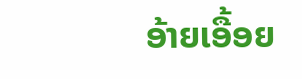ອ້າຍເອື້ອຍ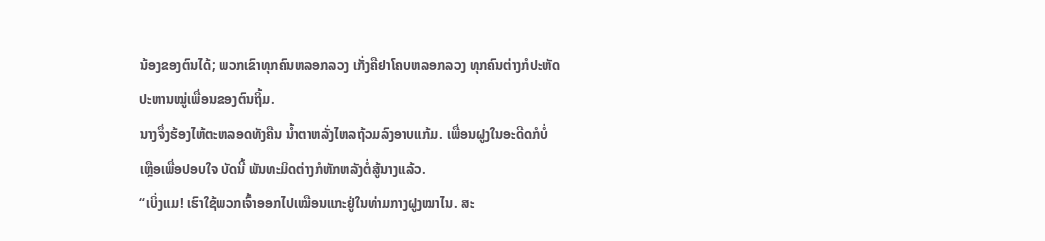ນ້ອງຂອງຕົນໄດ້; ພວກເຂົາທຸກຄົນຫລອກລວງ ເກັ່ງຄືຢາໂຄບຫລອກລວງ ທຸກຄົນຕ່າງກໍປະຫັດປະຫານໝູ່ເພື່ອນຂອງຕົນຖິ້ມ.
ນາງຈຶ່ງຮ້ອງໄຫ້ຕະຫລອດທັງຄືນ ນໍ້າຕາຫລັ່ງໄຫລຖ້ວມລົງອາບແກ້ມ. ເພື່ອນຝູງໃນອະດີດກໍບໍ່ເຫຼືອເພື່ອປອບໃຈ ບັດນີ້ ພັນທະມິດຕ່າງກໍຫັກຫລັງຕໍ່ສູ້ນາງແລ້ວ.
“ເບິ່ງແມ! ເຮົາໃຊ້ພວກເຈົ້າອອກໄປເໝືອນແກະຢູ່ໃນທ່າມກາງຝູງໝາໄນ. ສະ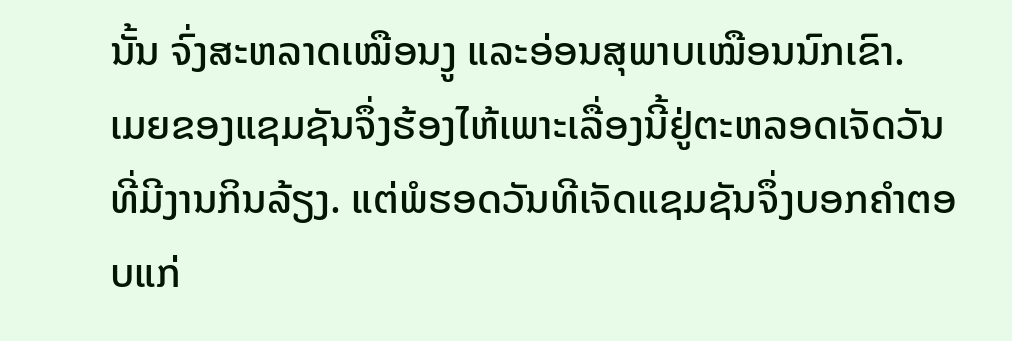ນັ້ນ ຈົ່ງສະຫລາດເໝືອນງູ ແລະອ່ອນສຸພາບເໝືອນນົກເຂົາ.
ເມຍຂອງແຊມຊັນຈຶ່ງຮ້ອງໄຫ້ເພາະເລື່ອງນີ້ຢູ່ຕະຫລອດເຈັດວັນ ທີ່ມີງານກິນລ້ຽງ. ແຕ່ພໍຮອດວັນທີເຈັດແຊມຊັນຈຶ່ງບອກຄຳຕອບແກ່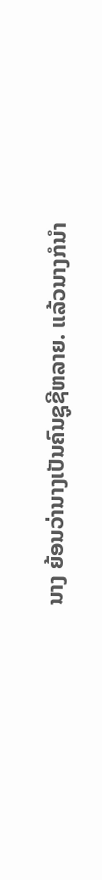ນາງ ຍ້ອນວ່ານາງເປັນຄົນຊູຊີຫລາຍ. ແລ້ວນາງກໍນຳ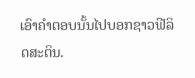ເອົາຄຳຕອບນັ້ນໄປບອກຊາວຟີລິດສະຕິນ.